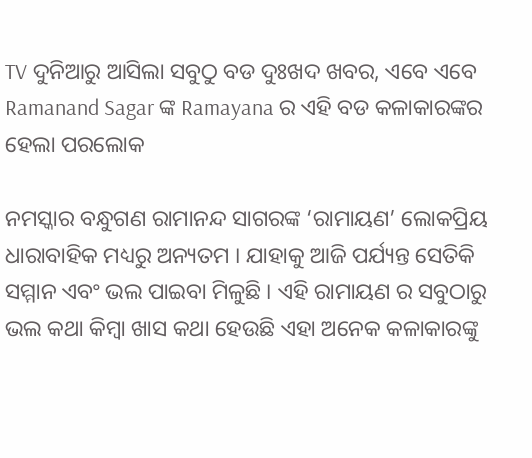TV ଦୁନିଆରୁ ଆସିଲା ସବୁଠୁ ବଡ ଦୁଃଖଦ ଖବର, ଏବେ ଏବେ Ramanand Sagar ଙ୍କ Ramayana ର ଏହି ବଡ କଳାକାରଙ୍କର ହେଲା ପରଲୋକ

ନମସ୍କାର ବନ୍ଧୁଗଣ ରାମାନନ୍ଦ ସାଗରଙ୍କ ‘ରାମାୟଣ’ ଲୋକପ୍ରିୟ ଧାରାବାହିକ ମଧ୍ୟରୁ ଅନ୍ୟତମ । ଯାହାକୁ ଆଜି ପର୍ଯ୍ୟନ୍ତ ସେତିକି ସମ୍ମାନ ଏବଂ ଭଲ ପାଇବା ମିଳୁଛି । ଏହି ରାମାୟଣ ର ସବୁଠାରୁ ଭଲ କଥା କିମ୍ବା ଖାସ କଥା ହେଉଛି ଏହା ଅନେକ କଳାକାରଙ୍କୁ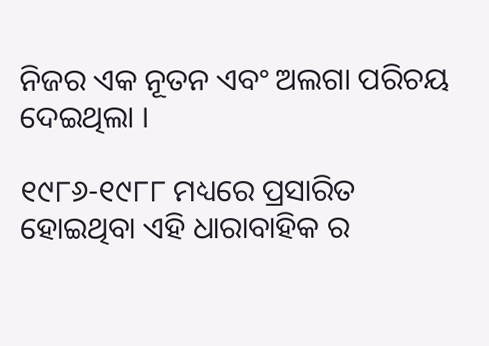ନିଜର ଏକ ନୂତନ ଏବଂ ଅଲଗା ପରିଚୟ ଦେଇଥିଲା ।

୧୯୮୬-୧୯୮୮ ମଧ୍ୟରେ ପ୍ରସାରିତ ହୋଇଥିବା ଏହି ଧାରାବାହିକ ର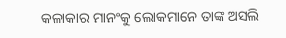କଳାକାର ମାନଂକୁ ଲୋକମାନେ ତାଙ୍କ ଅସଲି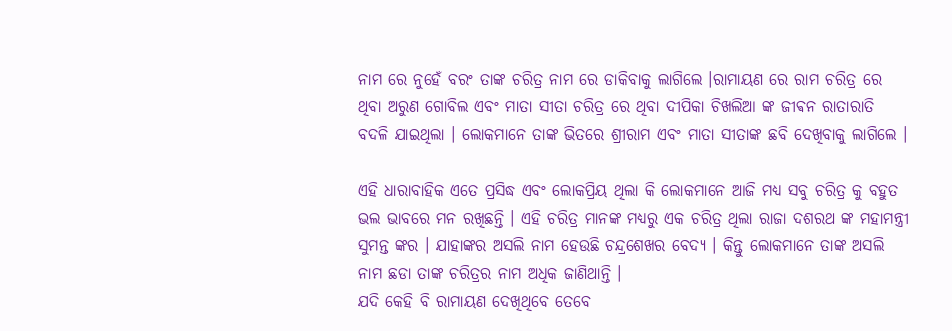ନାମ ରେ ନୁହେଁ ବରଂ ତାଙ୍କ ଚରିତ୍ର ନାମ ରେ ଡାକିବାକୁ ଲାଗିଲେ ।ରାମାୟଣ ରେ ରାମ ଚରିତ୍ର ରେ ଥିବା ଅରୁଣ ଗୋବିଲ ଏବଂ ମାତା ସୀତା ଚରିତ୍ର ରେ ଥିବା ଦୀପିକା ଚିଖଲିଆ ଙ୍କ ଜୀଵନ ରାତାରାତି ବଦଳି ଯାଇଥିଲା । ଲୋକମାନେ ତାଙ୍କ ଭିତରେ ଶ୍ରୀରାମ ଏବଂ ମାତା ସୀତାଙ୍କ ଛବି ଦେଖିବାକୁ ଲାଗିଲେ ।

ଏହି ଧାରାବାହିକ ଏତେ ପ୍ରସିଦ୍ଧ ଏବଂ ଲୋକପ୍ରିୟ ଥିଲା କି ଲୋକମାନେ ଆଜି ମଧ୍ୟ ସବୁ ଚରିତ୍ର କୁ ବହୁତ ଭଲ ଭାବରେ ମନ ରଖିଛନ୍ତି । ଏହି ଚରିତ୍ର ମାନଙ୍କ ମଧ୍ୟରୁ ଏକ ଚରିତ୍ର ଥିଲା ରାଜା ଦଶରଥ ଙ୍କ ମହାମନ୍ତ୍ରୀ ସୁମନ୍ତ ଙ୍କର । ଯାହାଙ୍କର ଅସଲି ନାମ ହେଉଛି ଚନ୍ଦ୍ରଶେଖର ବେଦ୍ୟ । କିନ୍ତୁ ଲୋକମାନେ ତାଙ୍କ ଅସଲି ନାମ ଛଡା ତାଙ୍କ ଚରିତ୍ରର ନାମ ଅଧିକ ଜାଣିଥାନ୍ତି ।
ଯଦି କେହି ବି ରାମାୟଣ ଦେଖିଥିବେ ତେବେ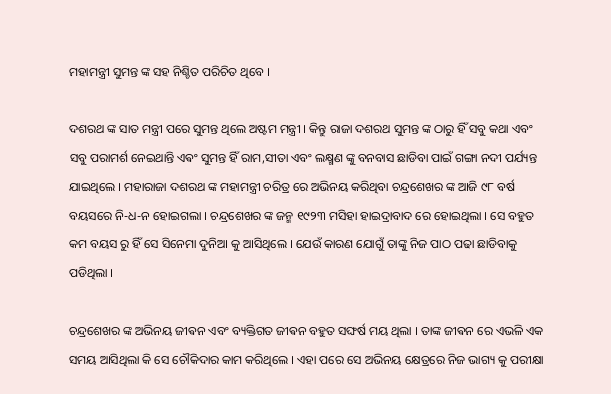ମହାମନ୍ତ୍ରୀ ସୁମନ୍ତ ଙ୍କ ସହ ନିଶ୍ଚିତ ପରିଚିତ ଥିବେ ।

ଦଶରଥ ଙ୍କ ସାତ ମନ୍ତ୍ରୀ ପରେ ସୁମନ୍ତ ଥିଲେ ଅଷ୍ଟମ ମନ୍ତ୍ରୀ । କିନ୍ତୁ ରାଜା ଦଶରଥ ସୁମନ୍ତ ଙ୍କ ଠାରୁ ହିଁ ସବୁ କଥା ଏବଂ ସବୁ ପରାମର୍ଶ ନେଇଥାନ୍ତି ଏଵଂ ସୁମନ୍ତ ହିଁ ରାମ,ସୀତା ଏବଂ ଲକ୍ଷ୍ମଣ ଙ୍କୁ ବନବାସ ଛାଡିବା ପାଇଁ ଗଙ୍ଗା ନଦୀ ପର୍ଯ୍ୟନ୍ତ ଯାଇଥିଲେ । ମହାରାଜା ଦଶରଥ ଙ୍କ ମହାମନ୍ତ୍ରୀ ଚରିତ୍ର ରେ ଅଭିନୟ କରିଥିବା ଚନ୍ଦ୍ରଶେଖର ଙ୍କ ଆଜି ୯୮ ବର୍ଷ ବୟସରେ ନି-ଧ-ନ ହୋଇଗଲା । ଚନ୍ଦ୍ରଶେଖର ଙ୍କ ଜନ୍ମ ୧୯୨୩ ମସିହା ହାଇଦ୍ରାବାଦ ରେ ହୋଇଥିଲା । ସେ ବହୁତ କମ ବୟସ ରୁ ହିଁ ସେ ସିନେମା ଦୁନିଆ କୁ ଆସିଥିଲେ । ଯେଉଁ କାରଣ ଯୋଗୁଁ ତାଙ୍କୁ ନିଜ ପାଠ ପଢା ଛାଡିବାକୁ ପଡିଥିଲା ।

ଚନ୍ଦ୍ରଶେଖର ଙ୍କ ଅଭିନୟ ଜୀଵନ ଏବଂ ବ୍ୟକ୍ତିଗତ ଜୀଵନ ବହୁତ ସଙ୍ଘର୍ଷ ମୟ ଥିଲା । ତାଙ୍କ ଜୀଵନ ରେ ଏଭଳି ଏକ ସମୟ ଆସିଥିଲା କି ସେ ଚୌକିଦାର କାମ କରିଥିଲେ । ଏହା ପରେ ସେ ଅଭିନୟ କ୍ଷେତ୍ରରେ ନିଜ ଭାଗ୍ୟ କୁ ପରୀକ୍ଷା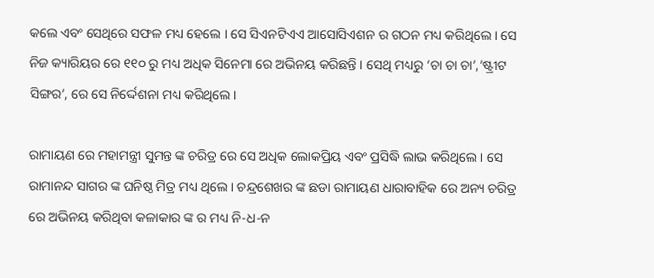କଲେ ଏବଂ ସେଥିରେ ସଫଳ ମଧ୍ୟ ହେଲେ । ସେ ସିଏନଟିଏଏ ଆସୋସିଏଶନ ର ଗଠନ ମଧ୍ୟ କରିଥିଲେ । ସେ ନିଜ କ୍ୟାରିୟର ରେ ୧୧୦ ରୁ ମଧ୍ୟ ଅଧିକ ସିନେମା ରେ ଅଭିନୟ କରିଛନ୍ତି । ସେଥି ମଧ୍ୟରୁ ‘ଚା ଚା ଚା’,’ଷ୍ଟ୍ରୀଟ ସିଙ୍ଗର’, ରେ ସେ ନିର୍ଦ୍ଦେଶନା ମଧ୍ୟ କରିଥିଲେ ।

ରାମାୟଣ ରେ ମହାମନ୍ତ୍ରୀ ସୁମନ୍ତ ଙ୍କ ଚରିତ୍ର ରେ ସେ ଅଧିକ ଲୋକପ୍ରିୟ ଏବଂ ପ୍ରସିଦ୍ଧି ଲାଭ କରିଥିଲେ । ସେ ରାମାନନ୍ଦ ସାଗର ଙ୍କ ଘନିଷ୍ଠ ମିତ୍ର ମଧ୍ୟ ଥିଲେ । ଚନ୍ଦ୍ରଶେଖର ଙ୍କ ଛଡା ରାମାୟଣ ଧାରାବାହିକ ରେ ଅନ୍ୟ ଚରିତ୍ର ରେ ଅଭିନୟ କରିଥିବା କଳାକାର ଙ୍କ ର ମଧ୍ୟ ନି-ଧ-ନ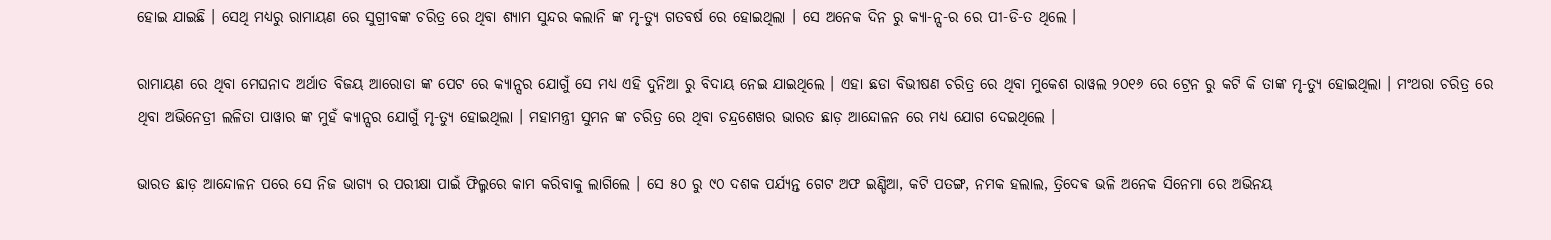ହୋଇ ଯାଇଛି । ସେଥି ମଧ୍ୟରୁ ରାମାୟଣ ରେ ସୁଗ୍ରୀବଙ୍କ ଚରିତ୍ର ରେ ଥିବା ଶ୍ୟାମ ସୁନ୍ଦର କଲାନି ଙ୍କ ମୃ-ତ୍ୟୁ ଗତବର୍ଷ ରେ ହୋଇଥିଲା । ସେ ଅନେକ ଦିନ ରୁ କ୍ୟା-ନ୍ସ-ର ରେ ପୀ-ଡି-ତ ଥିଲେ ।

ରାମାୟଣ ରେ ଥିବା ମେଘନାଦ ଅର୍ଥାତ ବିଜୟ ଆରୋଡା ଙ୍କ ପେଟ ରେ କ୍ୟାନ୍ସର ଯୋଗୁଁ ସେ ମଧ୍ୟ ଏହି ଦୁନିଆ ରୁ ବିଦାୟ ନେଇ ଯାଇଥିଲେ । ଏହା ଛଡା ବିଭୀଷଣ ଚରିତ୍ର ରେ ଥିବା ମୁକେଶ ରାୱଲ ୨୦୧୬ ରେ ଟ୍ରେନ ରୁ କଟି କି ତାଙ୍କ ମୃ-ତ୍ୟୁ ହୋଇଥିଲା । ମଂଥରା ଚରିତ୍ର ରେ ଥିବା ଅଭିନେତ୍ରୀ ଲଳିତା ପାୱାର ଙ୍କ ମୁହଁ କ୍ୟାନ୍ସର ଯୋଗୁଁ ମୃ-ତ୍ୟୁ ହୋଇଥିଲା । ମହାମନ୍ତ୍ରୀ ସୁମନ ଙ୍କ ଚରିତ୍ର ରେ ଥିବା ଚନ୍ଦ୍ରଶେଖର ଭାରତ ଛାଡ଼ ଆନ୍ଦୋଳନ ରେ ମଧ୍ୟ ଯୋଗ ଦେଇଥିଲେ ।

ଭାରତ ଛାଡ଼ ଆନ୍ଦୋଳନ ପରେ ସେ ନିଜ ଭାଗ୍ୟ ର ପରୀକ୍ଷା ପାଇଁ ଫିଲ୍ମରେ କାମ କରିବାକୁ ଲାଗିଲେ । ସେ ୫୦ ରୁ ୯୦ ଦଶକ ପର୍ଯ୍ୟନ୍ତ ଗେଟ ଅଫ ଇଣ୍ଡିଆ, କଟି ପତଙ୍ଗ, ନମକ ହଲାଲ, ତ୍ରିଦେଵ ଭଳି ଅନେକ ସିନେମା ରେ ଅଭିନୟ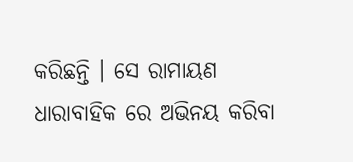କରିଛନ୍ତି । ସେ ରାମାୟଣ ଧାରାବାହିକ ରେ ଅଭିନୟ କରିବା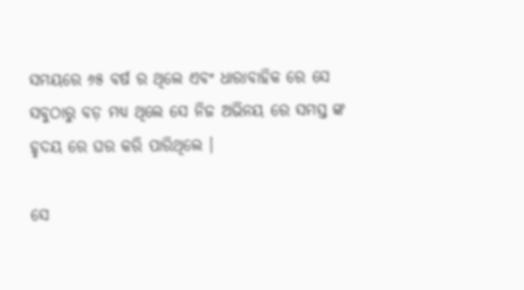ସମୟରେ ୬୫ ବର୍ଷ ର ଥିଲେ ଏବଂ ଧାରାବାହିକ ରେ ସେ ସବୁଠାରୁ ବଡ଼ ମଧ୍ୟ ଥିଲେ ସେ ନିଜ ଅଭିନୟ ରେ ସମସ୍ତ ଙ୍କ ହୃଦୟ ରେ ଘର କରି ପାରିଥିଲେ ।

ସେ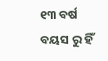୧୩ ବର୍ଷ ବୟସ ରୁ ହିଁ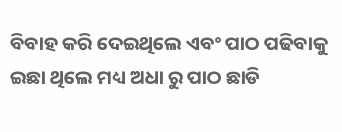ବିବାହ କରି ଦେଇଥିଲେ ଏବଂ ପାଠ ପଢିବାକୁ ଇଛା ଥିଲେ ମଧ୍ୟ ଅଧା ରୁ ପାଠ ଛାଡି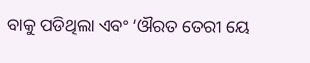ବାକୁ ପଡିଥିଲା ଏବଂ ‘ଔରତ ତେରୀ ୟେ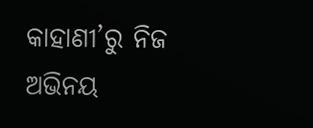କାହାଣୀ’ରୁ ନିଜ ଅଭିନୟ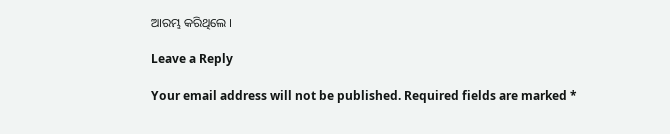ଆରମ୍ଭ କରିଥିଲେ ।

Leave a Reply

Your email address will not be published. Required fields are marked *